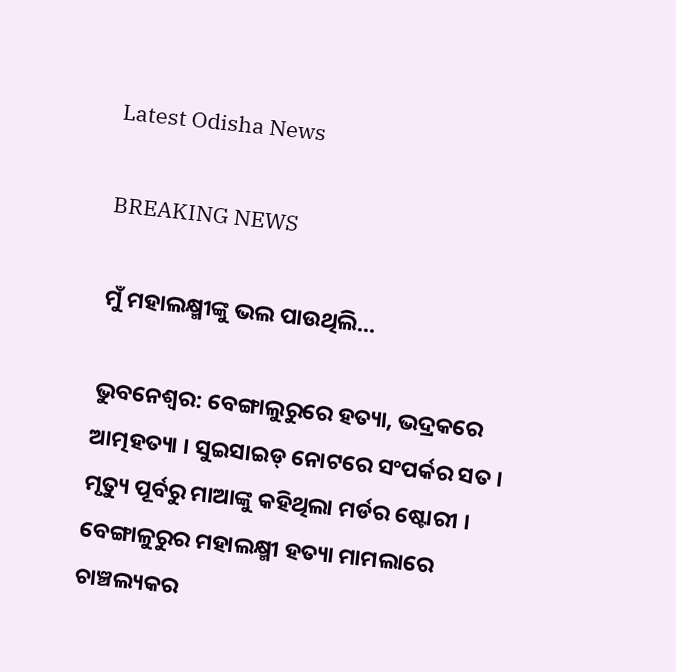Latest Odisha News

BREAKING NEWS

ମୁଁ ମହାଲକ୍ଷ୍ମୀଙ୍କୁ ଭଲ ପାଉଥିଲି…

ଭୁବନେଶ୍ବର: ବେଙ୍ଗାଲୁରୁରେ ହତ୍ୟା, ଭଦ୍ରକରେ ଆତ୍ମହତ୍ୟା । ସୁଇସାଇଡ୍ ନୋଟରେ ସଂପର୍କର ସତ । ମୃତ୍ୟୁ ପୂର୍ବରୁ ମାଆଙ୍କୁ କହିଥିଲା ମର୍ଡର ଷ୍ଟୋରୀ । ବେଙ୍ଗାଳୁରୁର ମହାଲକ୍ଷ୍ମୀ ହତ୍ୟା ମାମଲାରେ ଚାଞ୍ଚଲ୍ୟକର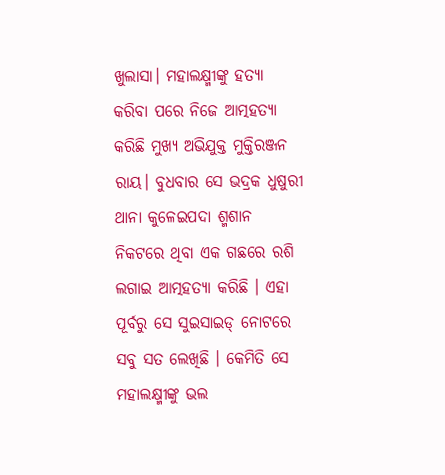ଖୁଲାସା। ମହାଲକ୍ଷ୍ମୀଙ୍କୁ ହତ୍ୟା କରିବା ପରେ ନିଜେ ଆତ୍ମହତ୍ୟା କରିଛି ମୁଖ୍ୟ ଅଭିଯୁକ୍ତ ମୁକ୍ତିରଞ୍ଜନ ରାୟ। ବୁଧବାର ସେ ଭଦ୍ରକ ଧୁଷୁରୀ ଥାନା କୁଳେଇପଦା ଶ୍ମଶାନ ନିକଟରେ ଥିବା ଏକ ଗଛରେ ରଶି ଲଗାଇ ଆତ୍ମହତ୍ୟା କରିଛି । ଏହା ପୂର୍ବରୁ ସେ ସୁଇସାଇଡ୍ ନୋଟରେ ସବୁ ସତ ଲେଖିଛି । କେମିତି ସେ ମହାଲକ୍ଷ୍ମୀଙ୍କୁ ଭଲ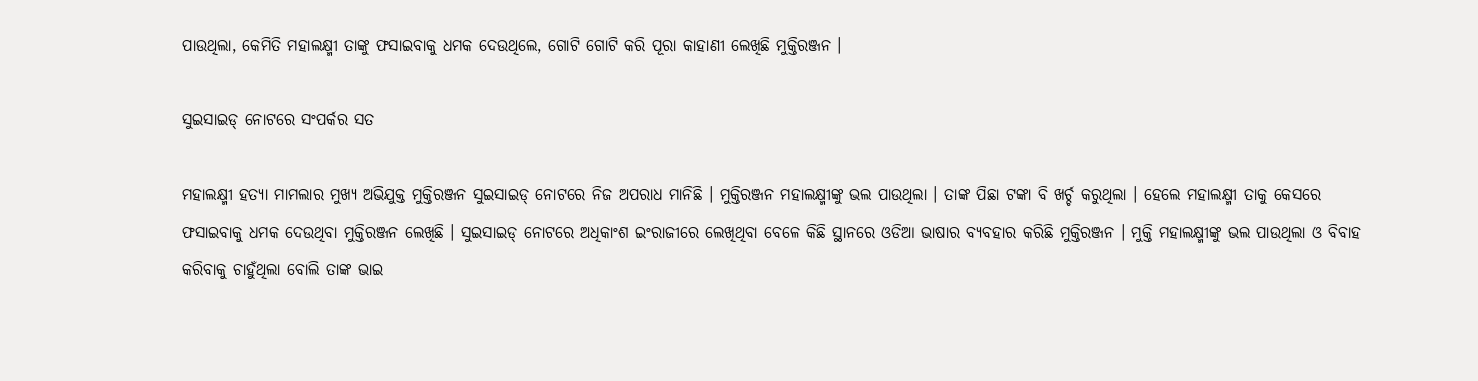ପାଉଥିଲା, କେମିତି ମହାଲକ୍ଷ୍ମୀ ତାଙ୍କୁ ଫସାଇବାକୁ ଧମକ ଦେଉଥିଲେ, ଗୋଟି ଗୋଟି କରି ପୂରା କାହାଣୀ ଲେଖିଛି ମୁକ୍ତିରଞ୍ଜନ ।

ସୁଇସାଇଡ୍ ନୋଟରେ ସଂପର୍କର ସତ

ମହାଲକ୍ଷ୍ମୀ ହତ୍ୟା ମାମଲାର ମୁଖ୍ୟ ଅଭିଯୁକ୍ତ ମୁକ୍ତିରଞ୍ଜନ ସୁଇସାଇଡ୍ ନୋଟରେ ନିଜ ଅପରାଧ ମାନିଛି । ମୁକ୍ତିରଞ୍ଜନ ମହାଲକ୍ଷ୍ମୀଙ୍କୁ ଭଲ ପାଉଥିଲା । ତାଙ୍କ ପିଛା ଟଙ୍କା ବି ଖର୍ଚ୍ଚ କରୁଥିଲା । ହେଲେ ମହାଲକ୍ଷ୍ମୀ ତାକୁ କେସରେ ଫସାଇବାକୁ ଧମକ ଦେଉଥିବା ମୁକ୍ତିରଞ୍ଜନ ଲେଖିଛି । ସୁଇସାଇଡ୍ ନୋଟରେ ଅଧିକାଂଶ ଇଂରାଜୀରେ ଲେଖିଥିବା ବେଳେ କିଛି ସ୍ଥାନରେ ଓଡିଆ ଭାଷାର ବ୍ୟବହାର କରିଛି ମୁକ୍ତିରଞ୍ଜନ । ମୁକ୍ତି ମହାଲକ୍ଷ୍ମୀଙ୍କୁ ଭଲ ପାଉଥିଲା ଓ ବିବାହ କରିବାକୁ ଚାହୁଁଥିଲା ବୋଲି ତାଙ୍କ ଭାଇ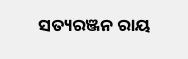ସତ୍ୟରଞ୍ଜନ ରାୟ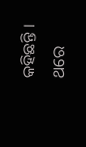କହିଛନ୍ତି । ଥରେ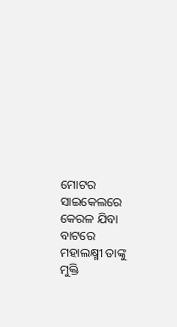ମୋଟର ସାଇକେଲରେ କେରଳ ଯିବା ବାଟରେ ମହାଲକ୍ଷ୍ମୀ ତାଙ୍କୁ ମୁକ୍ତି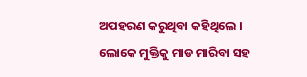ଅପହରଣ କରୁଥିବା କହିଥିଲେ । ଲୋକେ ମୁକ୍ତିକୁ ମାଡ ମାରିବା ସହ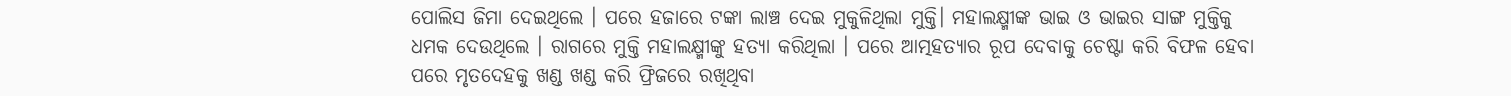ପୋଲିସ ଜିମା ଦେଇଥିଲେ । ପରେ ହଜାରେ ଟଙ୍କା ଲାଞ୍ଚ ଦେଇ ମୁକୁଳିଥିଲା ମୁକ୍ତି। ମହାଲକ୍ଷ୍ମୀଙ୍କ ଭାଇ ଓ ଭାଇର ସାଙ୍ଗ ମୁକ୍ତିକୁ ଧମକ ଦେଉଥିଲେ । ରାଗରେ ମୁକ୍ତି ମହାଲକ୍ଷ୍ମୀଙ୍କୁ ହତ୍ୟା କରିଥିଲା । ପରେ ଆତ୍ମହତ୍ୟାର ରୂପ ଦେବାକୁ ଚେଷ୍ଟା କରି ବିଫଳ ହେବା ପରେ ମୃତଦେହକୁ ଖଣ୍ଡ ଖଣ୍ଡ କରି ଫ୍ରିଜରେ ରଖିଥିବା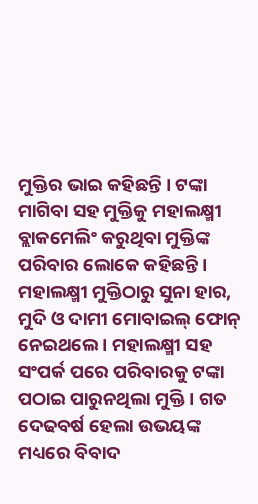ମୁକ୍ତିର ଭାଇ କହିଛନ୍ତି । ଟଙ୍କା ମାଗିବା ସହ ମୁକ୍ତିକୁ ମହାଲକ୍ଷ୍ମୀ ବ୍ଲାକମେଲିଂ କରୁଥିବା ମୁକ୍ତିଙ୍କ ପରିବାର ଲୋକେ କହିଛନ୍ତି । ମହାଲକ୍ଷ୍ମୀ ମୁକ୍ତିଠାରୁ ସୁନା ହାର, ମୁଦି ଓ ଦାମୀ ମୋବାଇଲ୍ ଫୋନ୍ ନେଇଥଲେ । ମହାଲକ୍ଷ୍ମୀ ସହ ସଂପର୍କ ପରେ ପରିବାରକୁ ଟଙ୍କା ପଠାଇ ପାରୁନଥିଲା ମୁକ୍ତି । ଗତ ଦେଢବର୍ଷ ହେଲା ଉଭୟଙ୍କ ମଧ୍ୟରେ ବିବାଦ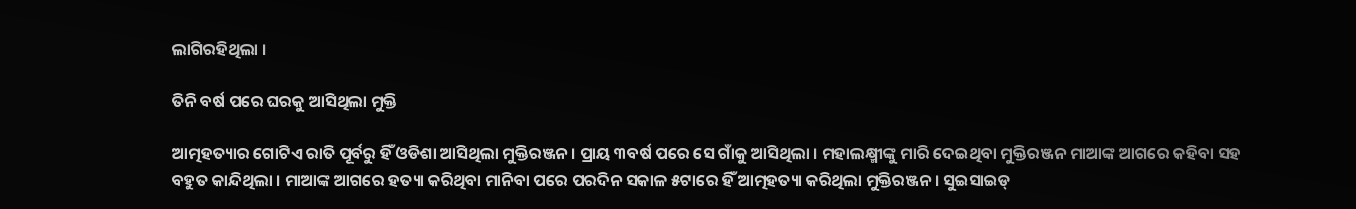ଲାଗିରହିଥିଲା ।

ତିନି ବର୍ଷ ପରେ ଘରକୁ ଆସିଥିଲା ମୁକ୍ତି

ଆତ୍ମହତ୍ୟାର ଗୋଟିଏ ରାତି ପୂର୍ବରୁ ହିଁ ଓଡିଶା ଆସିଥିଲା ମୁକ୍ତିରଞ୍ଜନ । ପ୍ରାୟ ୩ବର୍ଷ ପରେ ସେ ଗାଁକୁ ଆସିଥିଲା । ମହାଲକ୍ଷ୍ମୀଙ୍କୁ ମାରି ଦେଇଥିବା ମୁକ୍ତିରଞ୍ଜନ ମାଆଙ୍କ ଆଗରେ କହିବା ସହ ବହୁତ କାନ୍ଦିଥିଲା । ମାଆଙ୍କ ଆଗରେ ହତ୍ୟା କରିଥିବା ମାନିବା ପରେ ପରଦିନ ସକାଳ ୫ଟାରେ ହିଁ ଆତ୍ମହତ୍ୟା କରିଥିଲା ମୁକ୍ତିରଞ୍ଜନ । ସୁଇସାଇଡ୍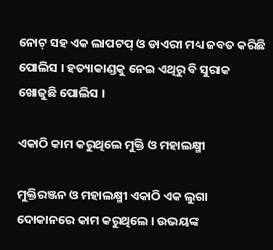ନୋଟ୍ ସହ ଏକ ଲାପଟପ୍ ଓ ଡାଏରୀ ମଧ୍ୟ ଜବତ କରିଛି ପୋଲିସ । ହତ୍ୟାକାଣ୍ଡକୁ ନେଇ ଏଥିରୁ ବି ସୁରାକ ଖୋଜୁଛି ପୋଲିସ ।

ଏକାଠି କାମ କରୁଥିଲେ ମୁକ୍ତି ଓ ମହାଲକ୍ଷ୍ମୀ

ମୁକ୍ତିରଞ୍ଜନ ଓ ମହାଲକ୍ଷ୍ମୀ ଏକାଠି ଏକ ଲୁଗା ଦୋକାନରେ କାମ କରୁଥିଲେ । ଉଭୟଙ୍କ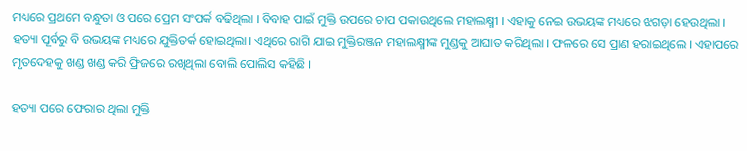ମଧ୍ୟରେ ପ୍ରଥମେ ବନ୍ଧୁତା ଓ ପରେ ପ୍ରେମ ସଂପର୍କ ବଢିଥିଲା । ବିବାହ ପାଇଁ ମୁକ୍ତି ଉପରେ ଚାପ ପକାଉଥିଲେ ମହାଲକ୍ଷ୍ମୀ । ଏହାକୁ ନେଇ ଉଭୟଙ୍କ ମଧ୍ୟରେ ଝଗଡ଼ା ହେଉଥିଲା । ହତ୍ୟା ପୂର୍ବରୁ ବି ଉଭୟଙ୍କ ମଧ୍ୟରେ ଯୁକ୍ତିତର୍କ ହୋଇଥିଲା। ଏଥିରେ ରାଗି ଯାଇ ମୁକ୍ତିରଞ୍ଜନ ମହାଲକ୍ଷ୍ମୀଙ୍କ ମୁଣ୍ଡକୁ ଆଘାତ କରିଥିଲା । ଫଳରେ ସେ ପ୍ରାଣ ହରାଇଥିଲେ । ଏହାପରେ ମୃତଦେହକୁ ଖଣ୍ଡ ଖଣ୍ଡ କରି ଫ୍ରିଜରେ ରଖିଥିଲା ବୋଲି ପୋଲିସ କହିଛି ।

ହତ୍ୟା ପରେ ଫେରାର ଥିଲା ମୁକ୍ତି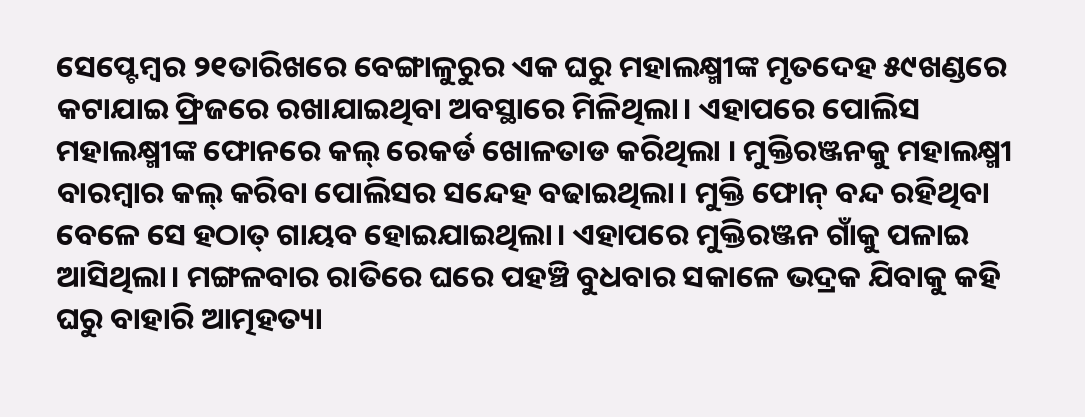ସେପ୍ଟେମ୍ବର ୨୧ତାରିଖରେ ବେଙ୍ଗାଳୁରୁର ଏକ ଘରୁ ମହାଲକ୍ଷ୍ମୀଙ୍କ ମୃତଦେହ ୫୯ଖଣ୍ଡରେ କଟାଯାଇ ଫ୍ରିଜରେ ରଖାଯାଇଥିବା ଅବସ୍ଥାରେ ମିଳିଥିଲା। ଏହାପରେ ପୋଲିସ ମହାଲକ୍ଷ୍ମୀଙ୍କ ଫୋନରେ କଲ୍ ରେକର୍ଡ ଖୋଳତାଡ କରିଥିଲା । ମୁକ୍ତିରଞ୍ଜନକୁ ମହାଲକ୍ଷ୍ମୀ ବାରମ୍ବାର କଲ୍ କରିବା ପୋଲିସର ସନ୍ଦେହ ବଢାଇଥିଲା। ମୁକ୍ତି ଫୋନ୍ ବନ୍ଦ ରହିଥିବା ବେଳେ ସେ ହଠାତ୍ ଗାୟବ ହୋଇଯାଇଥିଲା। ଏହାପରେ ମୁକ୍ତିରଞ୍ଜନ ଗାଁକୁ ପଳାଇ ଆସିଥିଲା। ମଙ୍ଗଳବାର ରାତିରେ ଘରେ ପହଞ୍ଚି ବୁଧବାର ସକାଳେ ଭଦ୍ରକ ଯିବାକୁ କହି ଘରୁ ବାହାରି ଆତ୍ମହତ୍ୟା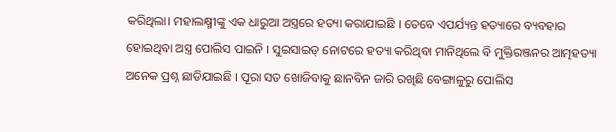କରିଥିଲା। ମହାଲକ୍ଷ୍ମୀଙ୍କୁ ଏକ ଧାରୁଆ ଅସ୍ତ୍ରରେ ହତ୍ୟା କରାଯାଇଛି । ତେବେ ଏପର୍ଯ୍ୟନ୍ତ ହତ୍ୟାରେ ବ୍ୟବହାର ହୋଇଥିବା ଅସ୍ତ୍ର ପୋଲିସ ପାଇନି । ସୁଇସାଇଡ୍ ନୋଟରେ ହତ୍ୟା କରିଥିବା ମାନିଥିଲେ ବି ମୁକ୍ତିରଞ୍ଜନର ଆତ୍ମହତ୍ୟା ଅନେକ ପ୍ରଶ୍ନ ଛାଡିଯାଇଛି । ପୂରା ସତ ଖୋଜିବାକୁ ଛାନବିନ ଜାରି ରଖିଛି ବେଙ୍ଗାଳୁରୁ ପୋଲିସ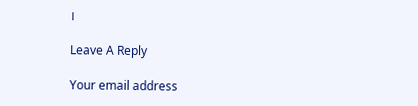।

Leave A Reply

Your email address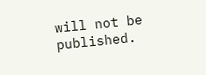will not be published.